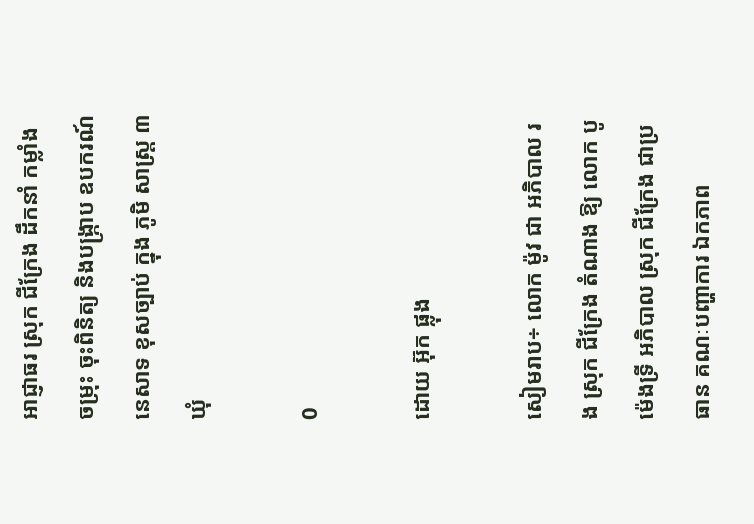អាជ្ញាធរ ស្រុក ជីក្រែង ដឹកនាំ កម្លាំង ចម្រុះ ចុះពិនិត្យ និងបង្រ្កាប ឧបករណ៍នេសាទ ខុសច្បាប់ ក្នុង ភូមិ សាស្ត្រ ៣ ឃុំ

0

ដោយ អ៊ុក ផ្លុង

សៀមរាប÷ លោក ម៉ូវ ជា អភិបាល រង ស្រុក ជីក្រែង តំណាង ឱ្យ លោក បូ ម៉េងទ្រី អភិបាល ស្រុក ជីក្រែង ជាប្រធាន គណៈបញ្ហាការ ឯកភាព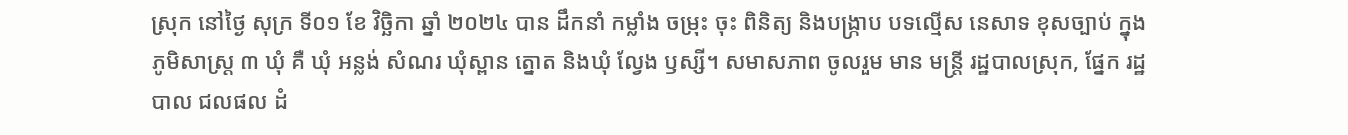ស្រុក នៅថ្ងៃ សុក្រ ទី០១ ខែ វិច្ឆិកា ឆ្នាំ ២០២៤ បាន ដឹកនាំ កម្លាំង ចម្រុះ ចុះ ពិនិត្យ និងបង្ក្រាប បទល្មើស នេសាទ ខុសច្បាប់ ក្នុងភូមិសាស្ត្រ ៣ ឃុំ គឺ ឃុំ អន្លង់ សំណរ ឃុំស្ពាន ត្នោត និងឃុំ ល្វែង ឫស្សី។ សមាសភាព ចូលរួម មាន មន្ត្រី រដ្ឋបាលស្រុក, ផ្នែក រដ្ឋបាល ជលផល ដំ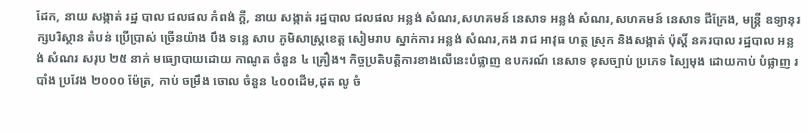ដែក, នាយ សង្កាត់ រដ្ឋ បាល ជលផល កំពង់ ក្ដី, នាយ សង្កាត់ រដ្ឋបាល ជលផល អន្លង់ សំណរ,សហគមន៍ នេសាទ អន្លង់ សំណរ,សហគមន៍ នេសាទ ជីក្រែង, មន្ត្រី ឧទ្យានុរក្សបរិស្ថាន តំបន់ ប្រើប្រាស់ ច្រើនយ៉ាង បឹង ទន្លេ សាប ភូមិសាស្ត្រខេត្ត សៀមរាប ស្នាក់ការ អន្លង់ សំណរ,កង រាជ អាវុធ ហត្ថ ស្រុក និងសង្កាត់ ប៉ុស្តិ៍ នគរបាល រដ្ឋបាល អន្លង់ សំណរ សរុប ២៥ នាក់ មធ្យោបាយដោយ កាណូត ចំនួន ៤ គ្រឿង។ កិច្ចប្រតិបត្តិការខាងលើនេះបំផ្លាញ ឧបករណ៍ នេសាទ ខុសច្បាប់ ប្រភេទ ស្បៃមុង ដោយកាប់ បំផ្លាញ របាំង ប្រវែង ២០០០ ម៉ែត្រ, កាប់ ចម្រឹង ចោល ចំនួន ៤០០ដើម,ដុត លូ ចំ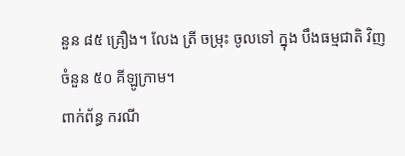នួន ៨៥ គ្រឿង។ លែង ត្រី ចម្រុះ ចូលទៅ ក្នុង បឹងធម្មជាតិ វិញ ចំនួន ៥០ គីឡូក្រាម។
ពាក់ព័ន្ធ ករណី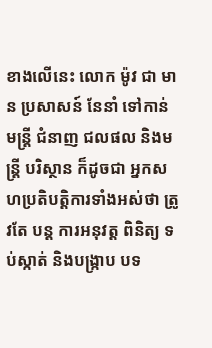ខាងលើនេះ លោក ម៉ូវ ជា មាន ប្រសាសន៍ នែនាំ ទៅកាន់ មន្រ្តី ជំនាញ ជលផល និងមន្ត្រី បរិស្ថាន ក៏ដូចជា អ្នកសហប្រតិបត្តិការទាំងអស់ថា ត្រូវតែ បន្ត ការអនុវត្ត ពិនិត្យ ទប់ស្កាត់ និងបង្រ្កាប បទ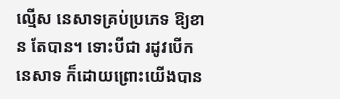ល្មើស នេសាទគ្រប់ប្រភេទ ឱ្យខាន តែបាន។ ទោះបីជា រដូវបើក នេសាទ ក៏ដោយព្រោះយើងបាន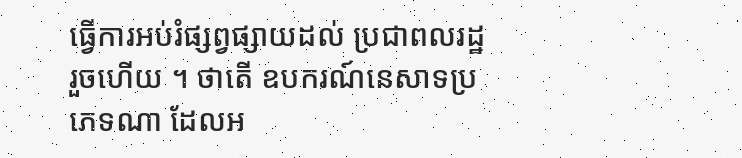ធ្វើការអប់រំផ្សព្វផ្សាយដល់ ប្រជាពលរដ្ឋរួចហើយ ។ ថាតើ ឧបករណ៍នេសាទប្រភេទណា ដែលអ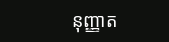នុញ្ញាត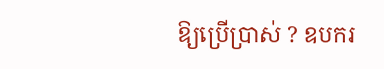ឱ្យប្រើប្រាស់ ? ឧបករ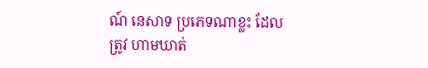ណ៍ នេសាទ ប្រភេទណាខ្លះ ដែលត្រូវ ហាមឃាត់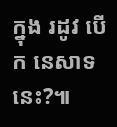ក្នុង រដូវ បើក នេសាទ នេះ?៕